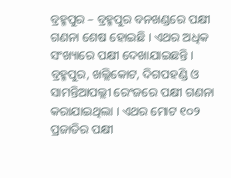ବ୍ରହ୍ମପୁର – ବ୍ରହ୍ମପୁର ବନଖଣ୍ଡରେ ପକ୍ଷୀ ଗଣନା ଶେଷ ହୋଇଛି । ଏଥର ଅଧିକ ସଂଖ୍ୟାରେ ପକ୍ଷୀ ଦେଖାଯାଇଛନ୍ତି । ବ୍ରହ୍ମପୁର, ଖଲ୍ଲିକୋଟ, ଦିଗପହଣ୍ଡି ଓ ସାମନ୍ତିଆପଲ୍ଲୀ ରେଂଜରେ ପକ୍ଷୀ ଗଣନା କରାଯାଇଥିଲା । ଏଥର ମୋଟ ୧୦୨ ପ୍ରଜାତିର ପକ୍ଷୀ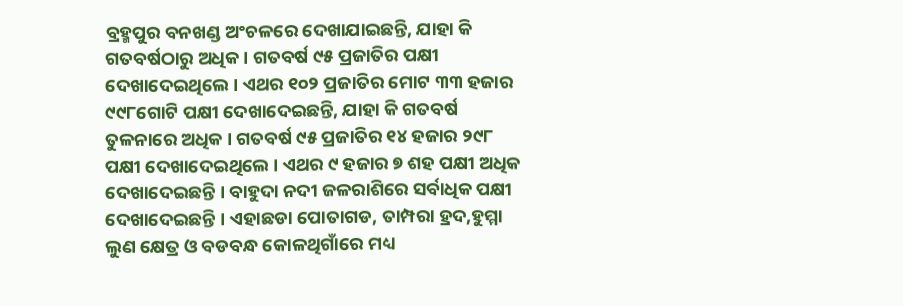ବ୍ରହ୍ମପୁର ବନଖଣ୍ଡ ଅଂଚଳରେ ଦେଖାଯାଇଛନ୍ତି, ଯାହା କି ଗତବର୍ଷଠାରୁ ଅଧିକ । ଗତବର୍ଷ ୯୫ ପ୍ରଜାତିର ପକ୍ଷୀ ଦେଖାଦେଇଥିଲେ । ଏଥର ୧୦୨ ପ୍ରଜାତିର ମୋଟ ୩୩ ହଜାର ୯୯୮ଗୋଟି ପକ୍ଷୀ ଦେଖାଦେଇଛନ୍ତି, ଯାହା କି ଗତବର୍ଷ ତୁଳନାରେ ଅଧିକ । ଗତବର୍ଷ ୯୫ ପ୍ରଜାତିର ୧୪ ହଜାର ୨୯୮ ପକ୍ଷୀ ଦେଖାଦେଇଥିଲେ । ଏଥର ୯ ହଜାର ୭ ଶହ ପକ୍ଷୀ ଅଧିକ ଦେଖାଦେଇଛନ୍ତି । ବାହୁଦା ନଦୀ ଜଳରାଶିରେ ସର୍ବାଧିକ ପକ୍ଷୀ ଦେଖାଦେଇଛନ୍ତି । ଏହାଛଡା ପୋତାଗଡ, ତାମ୍ପରା ହ୍ରଦ,ହୁମ୍ମା ଲୁଣ କ୍ଷେତ୍ର ଓ ବଡବନ୍ଧ କୋଳଥିଗାଁରେ ମଧ୍ୟ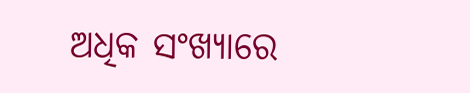ଅଧିକ ସଂଖ୍ୟାରେ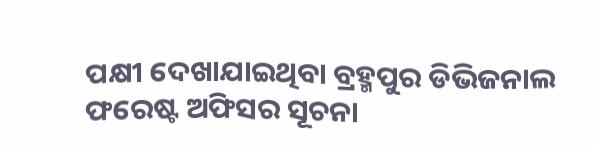ପକ୍ଷୀ ଦେଖାଯାଇଥିବା ବ୍ରହ୍ମପୁର ଡିଭିଜନାଲ ଫରେଷ୍ଟ ଅଫିସର ସୂଚନା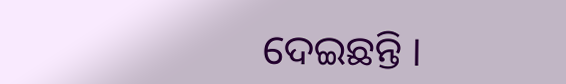ଦେଇଛନ୍ତି ।